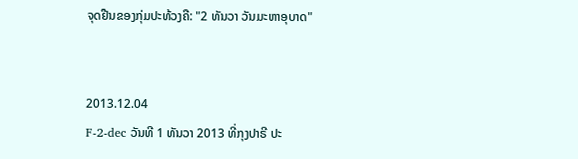ຈຸດຢືນຂອງກຸ່ມປະທ້ວງຄື: "2 ທັນວາ ວັນມະຫາອຸບາດ"


2013.12.04
F-2-dec ວັນທີ 1 ທັນວາ 2013 ທີ່ກຸງປາຣີ ປະ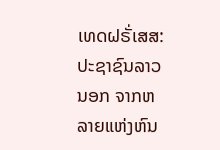ເທດຝຣັ່ເສສ:ປະຊາຊົນລາວນອກ ຈາກຫລາຍແຫ່ງຫົນ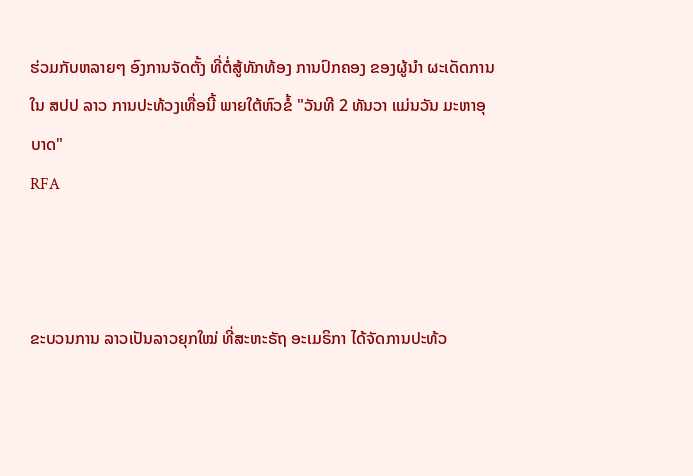ຮ່ວມກັບຫລາຍໆ ອົງການຈັດຕັ້ງ ທີ່ຕໍ່ສູ້ທັກທ້ອງ ການປົກຄອງ ຂອງຜູ້ນໍາ ຜະເດັດການ ໃນ ສປປ ລາວ ການປະທ້ວງເທື່ອນີ້ ພາຍໃຕ້ຫົວຂໍ້ "ວັນທີ 2 ທັນວາ ແມ່ນວັນ ມະຫາອຸບາດ"
RFA



ຂະບວນການ ລາວເປັນລາວຍຸກໃໝ່ ທີ່ສະຫະຣັຖ ອະເມຣິກາ ໄດ້ຈັດການປະທ້ວ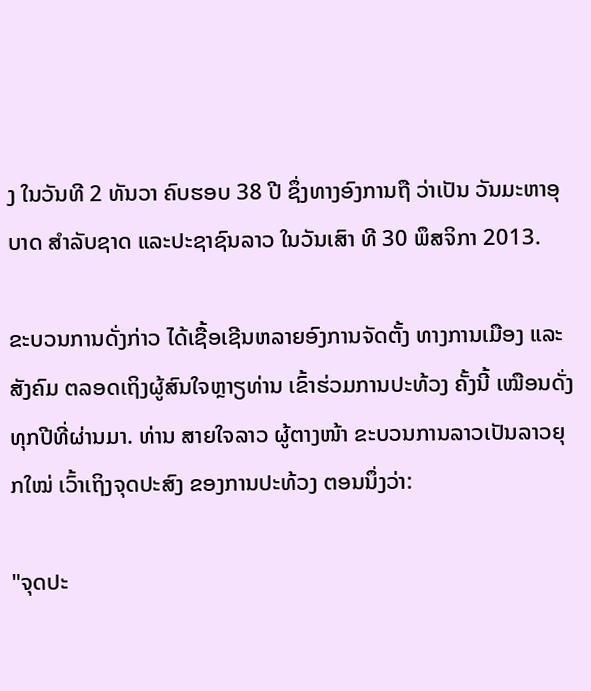ງ ໃນວັນທີ 2 ທັນວາ ຄົບຮອບ 38 ປີ ຊຶ່ງທາງອົງການຖື ວ່າເປັນ ວັນມະຫາອຸບາດ ສໍາລັບຊາດ ແລະປະຊາຊົນລາວ ໃນວັນເສົາ ທີ 30 ພຶສຈິກາ 2013.

ຂະບວນການດັ່ງກ່າວ ໄດ້ເຊື້ອເຊີນຫລາຍອົງການຈັດຕັ້ງ ທາງການເມືອງ ແລະສັງຄົມ ຕລອດເຖິງຜູ້ສົນໃຈຫຼາຽທ່ານ ເຂົ້າຮ່ວມການປະທ້ວງ ຄັ້ງນີ້ ເໝືອນດັ່ງທຸກປີທີ່ຜ່ານມາ. ທ່ານ ສາຍໃຈລາວ ຜູ້ຕາງໜ້າ ຂະບວນການລາວເປັນລາວຍຸກໃໝ່ ເວົ້າເຖິງຈຸດປະສົງ ຂອງການປະທ້ວງ ຕອນນຶ່ງວ່າ:

"ຈຸດປະ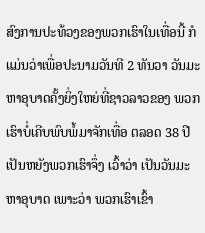ສົງການປະທ້ວງຂອງພວກເຮົາໃນເທື່ອນີ້ ກໍແມ່ນວ່າເພື່ອປະນາມວັນທີ 2 ທັນວາ ວັນມະຫາອຸບາດຄັ້ງຍິ່ງໃຫຍ່ທີ່ຊາວລາວຂອງ ພວກ ເຮົາບໍ່ເຄີບພົບພໍ້ມາຈັກເທື່ອ ຕລອດ 38 ປີ ເປັນຫຍັງພວກເຮົາຈຶ່ງ ເວົ້າວ່າ ເປັນວັນມະຫາອຸບາດ ເພາະວ່າ ພວກເຮົາເຂົ້າ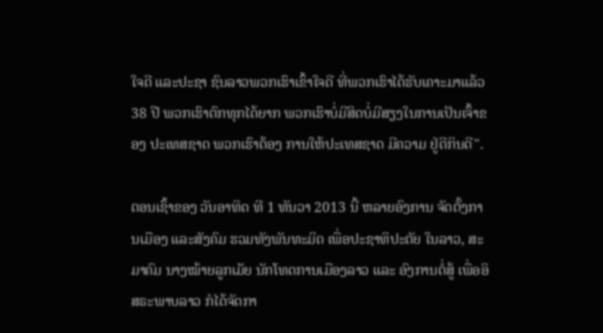ໃຈດີ ແລະປະຊາ ຊົນລາວພວກເຮົາເຂົ້າໃຈດີ ທີ່ພວກເຮົາໄດ້ຮັບເຄາະມາແລ້ວ 38 ປີ ພວກເຮົາຕົກທຸກໄດ້ຍາກ ພວກເຮົາບໍ່ມີສິດບໍ່ມີສຽງໃນການເປັນເຈົ້າຂອງ ປະເທສຊາດ ພວກເຮົາຕ້ອງ ການໃຫ້ປະເທສຊາດ ມີຄວາມ ຢູ່ດີກິນດີ".

ຕອນເຊົ້າຂອງ ວັນອາທິດ ທີ 1 ທັນວາ 2013 ນີ້ ຫລາຍອົງການ ຈັດຕັ້ງການເມືອງ ແລະສັງຄົມ ຮວມທັງພັນທະມິດ ເພື່ອປະຊາທິປະຕັຍ ໃນລາວ, ສະມາຄົມ ນາງໝ້າຍລູກເມັຍ ນັກໂທດການເມືອງລາວ ແລະ ອົງການຕໍ່ສູ້ ເພື່ອອິສຣະພາບລາວ ກໍໄດ້ຈັດກາ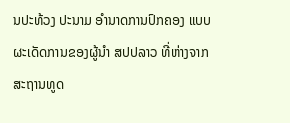ນປະທ້ວງ ປະນາມ ອໍານາດການປົກຄອງ ແບບຜະເດັດການຂອງຜູ້ນໍາ ສປປລາວ ທີ່ຫ່າງຈາກສະຖານທູດ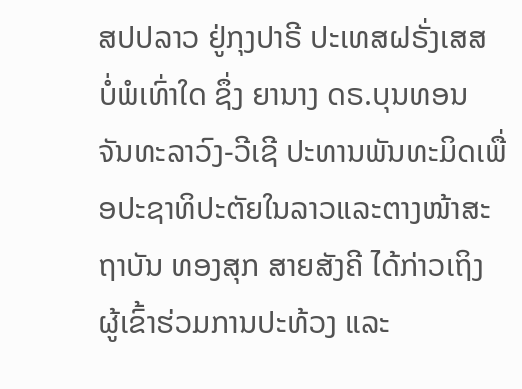ສປປລາວ ຢູ່ກຸງປາຣີ ປະເທສຝຣັ່ງເສສ ບໍ່ພໍເທົ່າໃດ ຊຶ່ງ ຍານາງ ດຣ.ບຸນທອນ ຈັນທະລາວົງ-ວີເຊີ ປະທານພັນທະມິດເພື່ອປະຊາທິປະຕັຍໃນລາວແລະຕາງໜ້າສະຖາບັນ ທອງສຸກ ສາຍສັງຄີ ໄດ້ກ່າວເຖິງ ຜູ້ເຂົ້າຮ່ວມການປະທ້ວງ ແລະ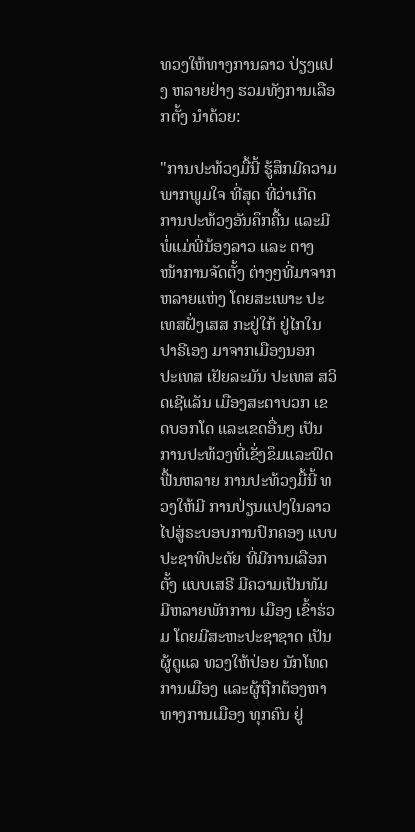ທວງໃຫ້ທາງການລາວ ປ່ຽງແປງ ຫລາຍຢ່າງ ຮວມທັງການເລືອກຕັ້ງ ນໍາດ້ວຍ:

"ການປະທ້ວງມື້ນີ້ ຮູ້ສຶກມີຄວາມພາກພູມໃຈ ທີ່ສຸດ ທີ່ວ່າເກີດ ການປະທ້ວງອັນຄຶກຄື້ນ ແລະມີພໍ່ແມ່ພີ່ນ້ອງລາວ ແລະ ຕາງໜ້າການຈັດຕັ້ງ ຕ່າງໆທີ່ມາຈາກຫລາຍແຫ່ງ ໂດຍສະເພາະ ປະເທສຝັ່ງເສສ ກະຢູ່ໃກ້ ຢູ່ໄກໃນປາຣີເອງ ມາຈາກເມືອງນອກ ປະເທສ ເຢັຍລະມັນ ປະເທສ ສວິດເຊີແລັນ ເມືອງສະຕາບວກ ເຂດບອກໂດ ແລະເຂດອື່ນໆ ເປັນການປະທ້ວງທີ່ເຂັ່ງຂຶມແລະຟົດຟື້ນຫລາຍ ການປະທ້ວງມື້ນີ້ ທວງໃຫ້ມີ ການປ່ຽນແປງໃນລາວ ໄປສູ່ຣະບອບການປົກຄອງ ແບບປະຊາທິປະຕັຍ ທີ່ມີການເລືອກຕັ້ງ ແບບເສຣີ ມີຄວາມເປັນທັມ ມີຫລາຍພັກການ ເມືອງ ເຂົ້າຮ່ວມ ໂດຍມີສະຫະປະຊາຊາດ ເປັນຜູ້ດູແລ ທວງໃຫ້ປ່ອຍ ນັກໂທດການເມືອງ ແລະຜູ້ຖືກຕ້ອງຫາ ທາງການເມືອງ ທຸກຄົນ ຢູ່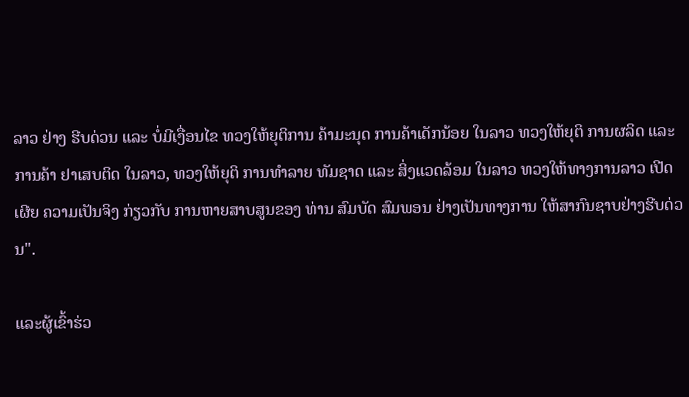ລາວ ຢ່າງ ຮີບດ່ວນ ແລະ ບໍ່ມີເງື່ອນໄຂ ທວງໃຫ້ຍຸຕິການ ຄ້າມະນຸດ ການຄ້າເດັກນ້ອຍ ໃນລາວ ທວງໃຫ້ຍຸຕິ ການຜລິດ ແລະ ການຄ້າ ຢາເສບຕິດ ໃນລາວ, ທວງໃຫ້ຍຸຕິ ການທໍາລາຍ ທັມຊາດ ແລະ ສິ່ງແວດລ້ອມ ໃນລາວ ທວງໃຫ້ທາງການລາວ ເປີດເຜີຍ ຄວາມເປັນຈິງ ກ່ຽວກັບ ການຫາຍສາບສູນຂອງ ທ່ານ ສົມບັດ ສົມພອນ ຢ່າງເປັນທາງການ ໃຫ້ສາກົນຊາບຢ່າງຮີບດ່ວນ".

ແລະຜູ້ເຂົ້າຮ່ວ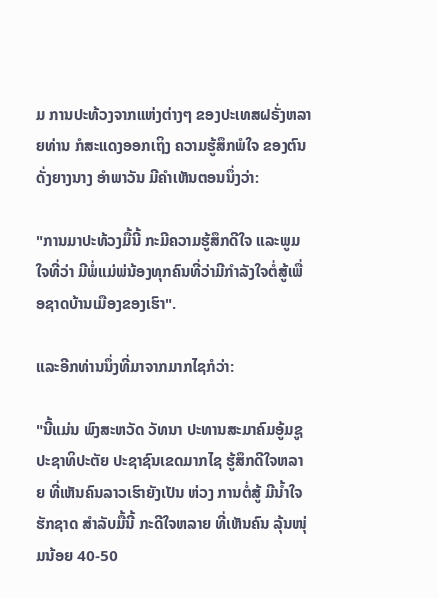ມ ການປະທ້ວງຈາກແຫ່ງຕ່າງໆ ຂອງປະເທສຝຣັ່ງຫລາຍທ່ານ ກໍສະແດງອອກເຖິງ ຄວາມຮູ້ສຶກພໍໃຈ ຂອງຕົນ ດັ່ງຍາງນາງ ອໍາພາວັນ ມີຄໍາເຫັນຕອນນຶ່ງວ່າ:

"ການມາປະທ້ວງມື້ນີ້ ກະມີຄວາມຮູ້ສຶກດີໃຈ ແລະພູມໃຈທີ່ວ່າ ມີພໍ່ແມ່ພ່ນ້ອງທຸກຄົນທີ່ວ່າມີກໍາລັງໃຈຕໍ່ສູ້ເພື່ອຊາດບ້ານເມືອງຂອງເຮົາ".

ແລະອີກທ່ານນຶ່ງທີ່ມາຈາກມາກໄຊກໍວ່າ:

"ນີ້ແມ່ນ ພົງສະຫວັດ ວັທນາ ປະທານສະມາຄົມອູ້ມຊູປະຊາທິປະຕັຍ ປະຊາຊົນເຂດມາກໄຊ ຮູ້ສຶກດີໃຈຫລາຍ ທີ່ເຫັນຄົນລາວເຮົາຍັງເປັນ ຫ່ວງ ການຕໍ່ສູ້ ມີນໍ້າໃຈຮັກຊາດ ສໍາລັບມື້ນີ້ ກະດີໃຈຫລາຍ ທີ່ເຫັນຄົນ ລຸ້ນໜຸ່ມນ້ອຍ 40-50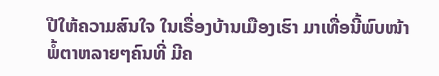ປີໃຫ້ຄວາມສົນໃຈ ໃນເຣື່ອງບ້ານເມືອງເຮົາ ມາເທື່ອນີ້ພົບໜ້າພໍ້ຕາຫລາຍໆຄົນທີ່ ມີຄ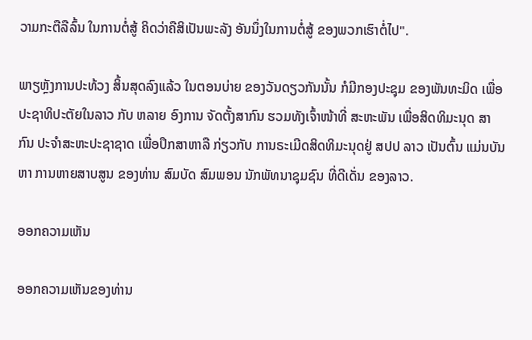ວາມກະຕືລືລົ້ນ ໃນການຕໍ່ສູ້ ຄິດວ່າຄືສິເປັນພະລັງ ອັນນຶ່ງໃນການຕໍ່ສູ້ ຂອງພວກເຮົາຕໍ່ໄປ".

ພາຽຫຼັງການປະທ້ວງ ສິ້ນສຸດລົງແລ້ວ ໃນຕອນບ່າຍ ຂອງວັນດຽວກັນນັ້ນ ກໍມີກອງປະຊຸມ ຂອງພັນທະມິດ ເພື່ອປະຊາທິປະຕັຍໃນລາວ ກັບ ຫລາຍ ອົງການ ຈັດຕັ້ງສາກົນ ຮວມທັງເຈົ້າໜ້າທີ່ ສະຫະພັນ ເພື່ອສິດທິມະນຸດ ສາກົນ ປະຈໍາສະຫະປະຊາຊາດ ເພື່ອປຶກສາຫາລື ກ່ຽວກັບ ການຣະເມີດສິດທິມະນຸດຢູ່ ສປປ ລາວ ເປັນຕົ້ນ ແມ່ນບັນຫາ ການຫາຍສາບສູນ ຂອງທ່ານ ສົມບັດ ສົມພອນ ນັກພັທນາຊຸມຊົນ ທີ່ດີເດັ່ນ ຂອງລາວ.

ອອກຄວາມເຫັນ

ອອກຄວາມເຫັນຂອງທ່ານ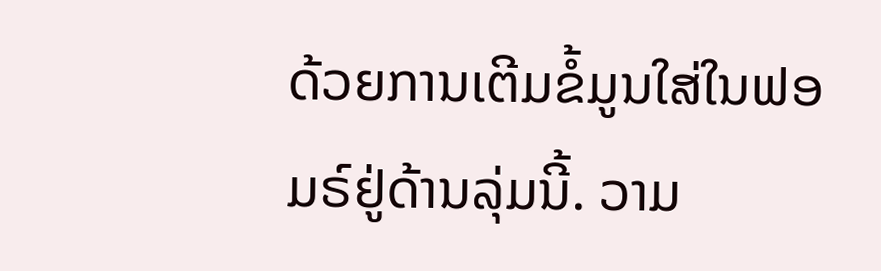ດ້ວຍການເຕີມຂໍ້ມູນໃສ່ໃນຟອມຣ໌ຢູ່ດ້ານລຸ່ມນີ້. ວາມ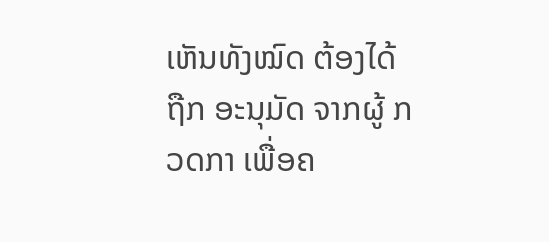ເຫັນທັງໝົດ ຕ້ອງໄດ້ຖືກ ອະນຸມັດ ຈາກຜູ້ ກວດກາ ເພື່ອຄ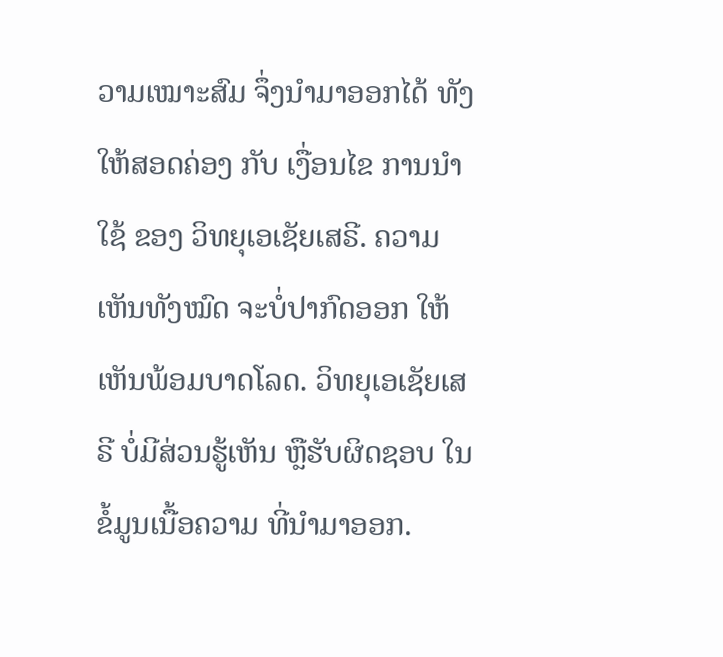ວາມເໝາະສົມ ຈຶ່ງນໍາມາອອກໄດ້ ທັງໃຫ້ສອດຄ່ອງ ກັບ ເງື່ອນໄຂ ການນຳໃຊ້ ຂອງ ວິທຍຸເອເຊັຍເສຣີ. ຄວາມເຫັນທັງໝົດ ຈະບໍ່ປາກົດອອກ ໃຫ້ເຫັນພ້ອມບາດໂລດ. ວິທຍຸເອເຊັຍເສຣີ ບໍ່ມີສ່ວນຮູ້ເຫັນ ຫຼືຮັບຜິດຊອບ ໃນຂໍ້ມູນເນື້ອຄວາມ ທີ່ນໍາມາອອກ.